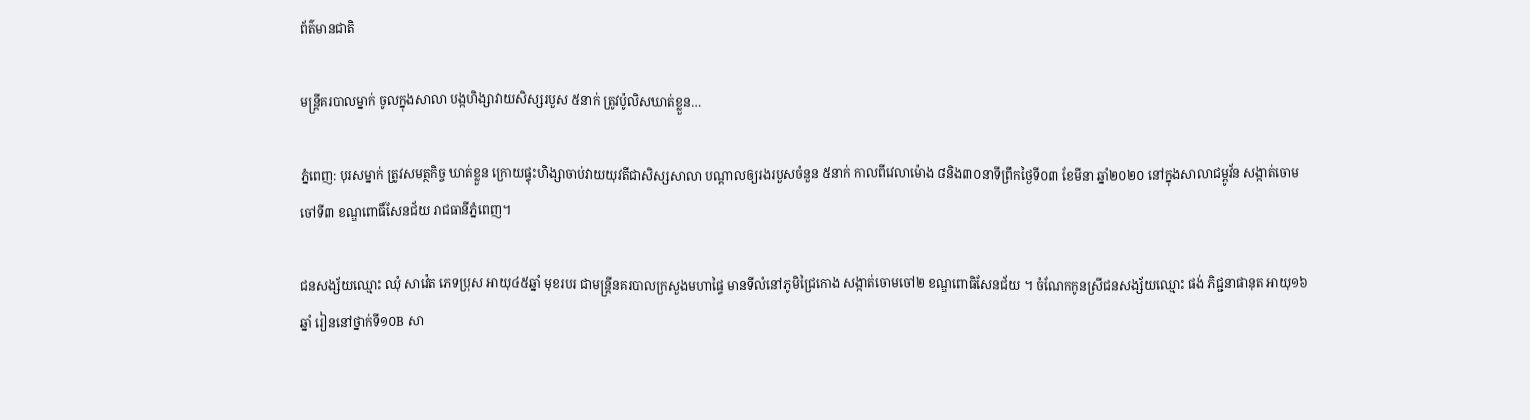ព័ត៌មានជាតិ

មន្ត្រីគរបាលម្នាក់ ចូលក្នុងសាលា បង្កហិង្សាវាយសិស្សរបួស ៥នាក់ ត្រូវប៉ូលិសឃាត់ខ្លួន…

ភ្នំពេញ: បុរសម្នាក់ ត្រូវសមត្ថកិច្ច ឃាត់ខ្លួន ក្រោយផ្ទុះហិង្សាចាប់វាយយុវតីជាសិស្សសាលា បណ្ដាលឲ្យរងរបួសចំនួន ៥នាក់ កាលពីវេលាម៉ោង ៨និង៣០នាទីព្រឹកថ្ងៃទី០៣ ខែមីនា ឆ្នាំ២០២០ នៅក្នុងសាលាជម្ពូវ័ន សង្កាត់ចោមចៅទី៣ ខណ្ឌពោធិ៍សែនជ័យ រាជធានីភ្នំពេញ។

ជនសង្ស័យឈ្មោះ ឈុំ សាវ៉េត ភេទប្រុស អាយុ៤៥ឆ្នាំ មុខរបរ ជាមន្ត្រីនគរបាលក្រសួងមហាផ្ទៃ មានទីលំនៅភូមិជ្រៃកោង សង្កាត់ចោមចៅ២ ខណ្ឌពោធិសែនជ័យ ។ ចំណែកកូនស្រីជនសង្ស័យឈ្មោះ ផង់ ភិជ្ជនាផានុត អាយុ១៦ឆ្នាំ រៀននៅថ្នាក់ទី១០B សា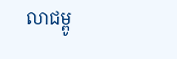លាជម្ពូ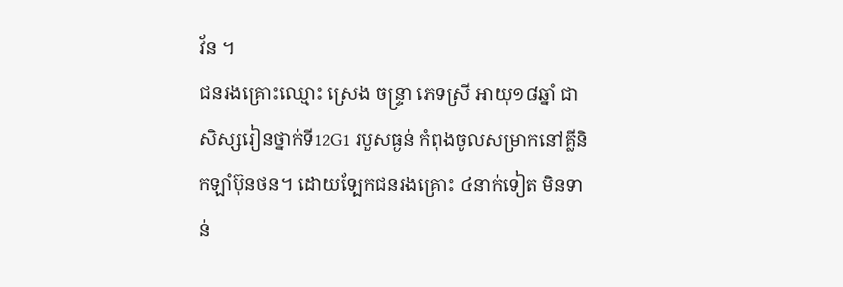វ័ន ។
ជនរងគ្រោះឈ្មោះ ស្រេង ចន្ទ្រា ភេទស្រី អាយុ១៨ឆ្នាំ ជាសិស្សរៀនថ្នាក់ទី12G1 របួសធ្ងន់ កំពុងចូលសម្រាកនៅគ្លីនិកឡាំប៊ុនថន។ ដោយទ្បែកជនរងគ្រោះ ៤នាក់ទៀត មិនទាន់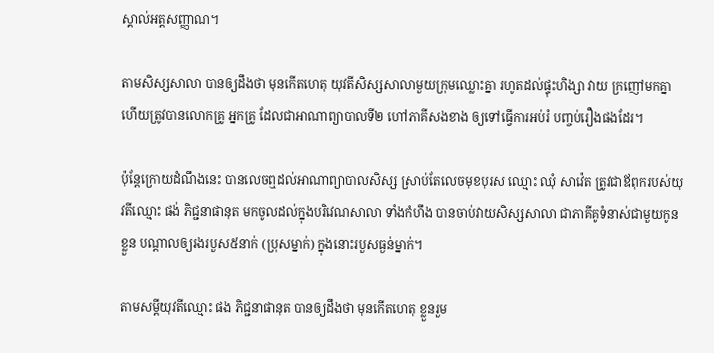ស្គាល់អត្តសញ្ញាណ។

តាមសិស្សសាលា បានឲ្យដឹងថា មុនកើតហេតុ យុវតីសិស្សសាលាមួយក្រុមឈ្លោះគ្នា រហូតដល់ផ្ទុះហិង្សា វាយ ក្រញៅមកគ្នា ហើយត្រូវបានលោកគ្រូ អ្នកគ្រូ ដែលជាអាណាព្យាបាលទី២ ហៅភាគីសងខាង ឲ្យទៅធ្វើការអប់រំ បញ្ចប់រឿងផងដែរ។

ប៉ុន្តែក្រោយដំណឹងនេះ បានលេចឮដល់អាណាព្យាបាលសិស្ស ស្រាប់តែលេចមុខបុរស ឈ្មោះ ឈុំ សាវ៉េត ត្រូវជាឪពុករបស់យុវតីឈ្មោះ ផង់ ភិជ្ជនាផានុត មកចូលដល់ក្នុងបរិវេណសាលា ទាំងកំហឹង បានចាប់វាយសិស្សសាលា ជាភាគីគូទំនាស់ជាមួយកូនខ្លួន បណ្តាលឲ្យរងរបួស៥នាក់ (ប្រុសម្នាក់) ក្នុងនោះរបួសធ្ងន់ម្នាក់។

តាមសម្តីយុវតីឈ្មោះ ផង ភិជ្ជនាផានុត បានឲ្យដឹងថា មុនកើតហេតុ ខ្លួនរួម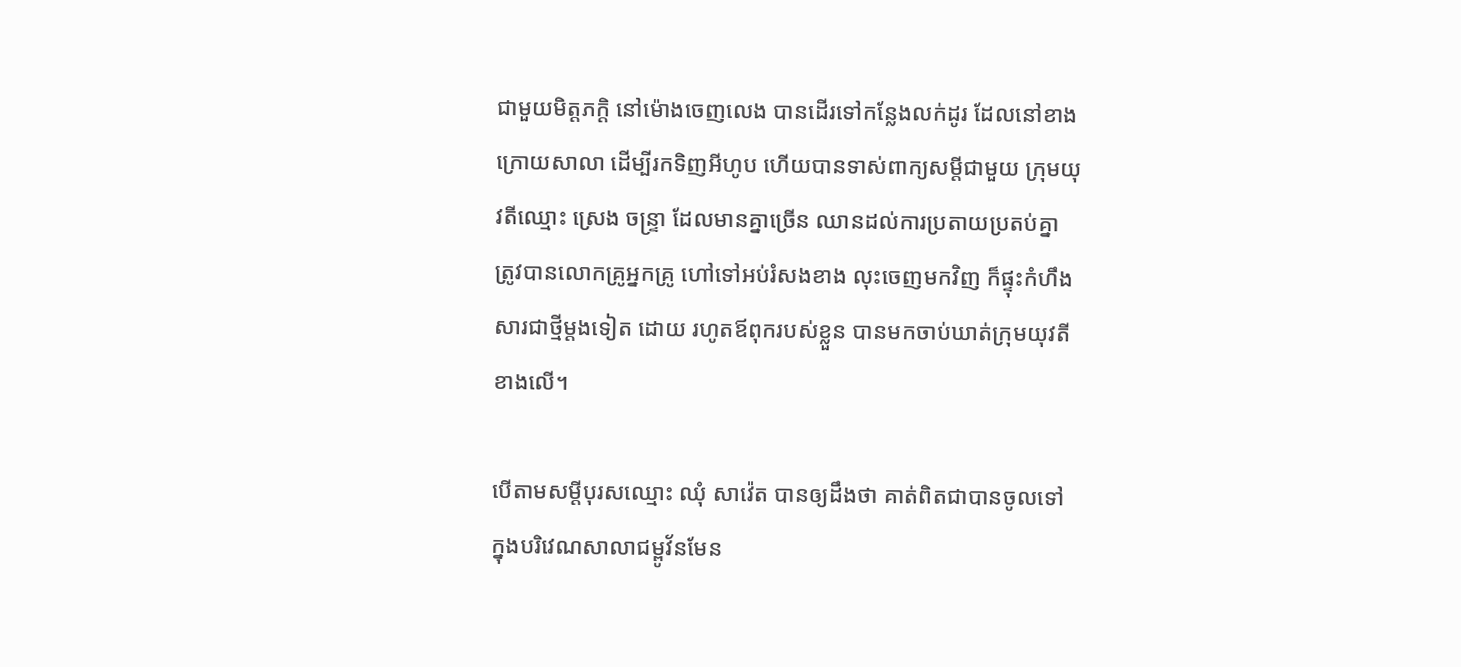ជាមួយមិត្តភក្តិ នៅម៉ោងចេញលេង បានដើរទៅកន្លែងលក់ដូរ ដែលនៅខាងក្រោយសាលា ដើម្បីរកទិញអីហូប ហើយបានទាស់ពាក្យសម្តីជាមួយ ក្រុមយុវតីឈ្មោះ ស្រេង ចន្ទ្រា ដែលមានគ្នាច្រើន ឈានដល់ការប្រតាយប្រតប់គ្នា ត្រូវបានលោកគ្រូអ្នកគ្រូ ហៅទៅអប់រំសងខាង លុះចេញមកវិញ ក៏ផ្ទុះកំហឹងសារជាថ្មីម្តងទៀត ដោយ រហូតឪពុករបស់ខ្លួន បានមកចាប់ឃាត់ក្រុមយុវតីខាងលើ។

បើតាមសម្តីបុរសឈ្មោះ ឈុំ សាវ៉េត បានឲ្យដឹងថា គាត់ពិតជាបានចូលទៅក្នុងបរិវេណសាលាជម្ពូវ័នមែន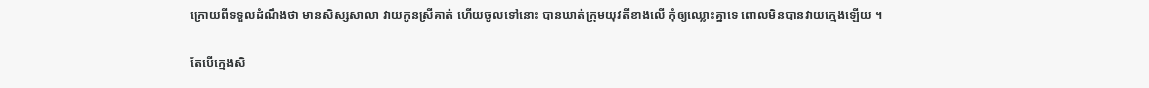ក្រោយពីទទួលដំណឹងថា មានសិស្សសាលា វាយកូនស្រីគាត់ ហើយចូលទៅនោះ បានឃាត់ក្រុមយុវតីខាងលើ កុំឲ្យឈ្លោះគ្នាទេ ពោលមិនបានវាយក្មេងឡើយ ។

តែបើក្មេងសិ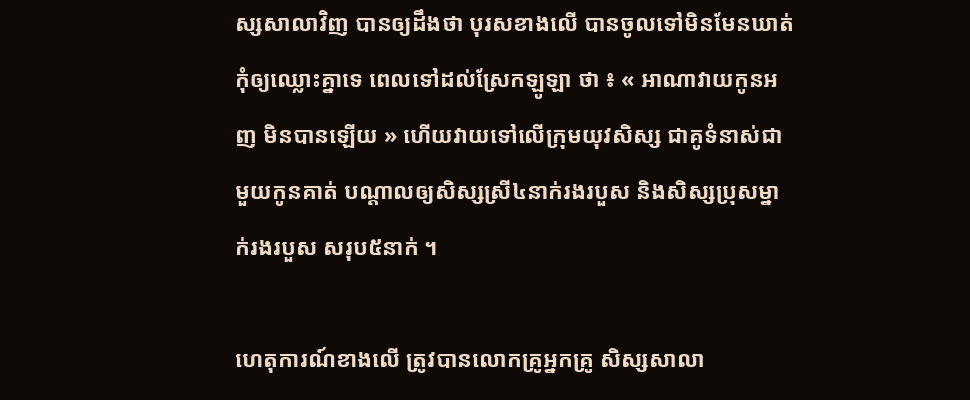ស្សសាលាវិញ បានឲ្យដឹងថា បុរសខាងលើ បានចូលទៅមិនមែនឃាត់ កុំឲ្យឈ្លោះគ្នាទេ ពេលទៅដល់ស្រែកឡូឡា ថា ៖ « អាណាវាយកូនអញ មិនបានឡើយ » ហើយវាយទៅលើក្រុមយុវសិស្ស ជាគូទំនាស់ជាមួយកូនគាត់ បណ្តាលឲ្យសិស្សស្រី៤នាក់រងរបួស និងសិស្សប្រុសម្នាក់រងរបួស សរុប៥នាក់ ។

ហេតុការណ៍ខាងលើ ត្រូវបានលោកគ្រូអ្នកគ្រូ សិស្សសាលា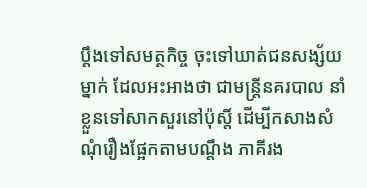ប្តឹងទៅសមត្ថកិច្ច ចុះទៅឃាត់ជនសង្ស័យម្នាក់ ដែលអះអាងថា ជាមន្ត្រីនគរបាល នាំខ្លួនទៅសាកសួរនៅប៉ុស្តិ៍ ដើម្បីកសាងសំណុំរឿងផ្អែកតាមបណ្តឹង ភាគីរង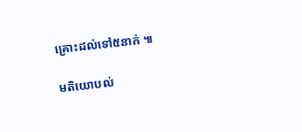គ្រោះដល់ទៅ៥នាក់ ៕

មតិយោបល់